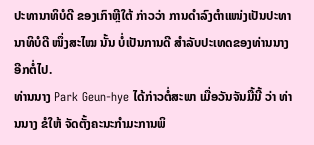ປະທານາທິບໍດີ ຂອງເກົາຫຼີໃຕ້ ກ່າວວ່າ ການດຳລົງຕຳແໜ່ງເປັນປະທານາທິບໍດີ ໜຶ່ງສະໄໝ ນັ້ນ ບໍ່ເປັນການດີ ສຳລັບປະເທດຂອງທ່ານນາງອີກຕໍ່ໄປ.
ທ່ານນາງ Park Geun-hye ໄດ້ກ່າວຕໍ່ສະພາ ເມື່ອວັນຈັນມື້ນີ້ ວ່າ ທ່ານນາງ ຂໍໃຫ້ ຈັດຕັ້ງຄະນະກຳມະການພິ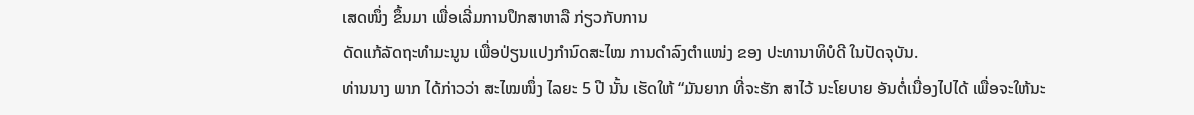ເສດໜຶ່ງ ຂຶ້ນມາ ເພື່ອເລີ່ມການປຶກສາຫາລື ກ່ຽວກັບການ
ດັດແກ້ລັດຖະທຳມະນູນ ເພື່ອປ່ຽນແປງກຳນົດສະໄໝ ການດຳລົງຕຳແໜ່ງ ຂອງ ປະທານາທິບໍດີ ໃນປັດຈຸບັນ.
ທ່ານນາງ ພາກ ໄດ້ກ່າວວ່າ ສະໄໝໜຶ່ງ ໄລຍະ 5 ປີ ນັ້ນ ເຮັດໃຫ້ “ມັນຍາກ ທີ່ຈະຮັກ ສາໄວ້ ນະໂຍບາຍ ອັນຕໍ່ເນື່ອງໄປໄດ້ ເພື່ອຈະໃຫ້ນະ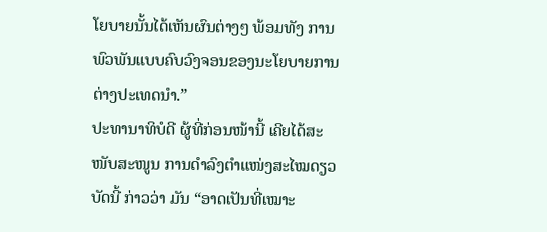ໂຍບາຍນັ້ນໄດ້ເຫັນຜົນຕ່າງໆ ພ້ອມທັງ ການພົວພັນແບບຄົບວົງຈອນຂອງນະໂຍບາຍການຕ່າງປະເທດນຳ.”
ປະທານາທິບໍດີ ຜູ້ທີ່ກ່ອນໜ້ານີ້ ເຄີຍໄດ້ສະໜັບສະໜູນ ການດຳລົງຕຳແໜ່ງສະໄໝດຽວ ບັດນີ້ ກ່າວວ່າ ມັນ “ອາດເປັນທີ່ເໝາະ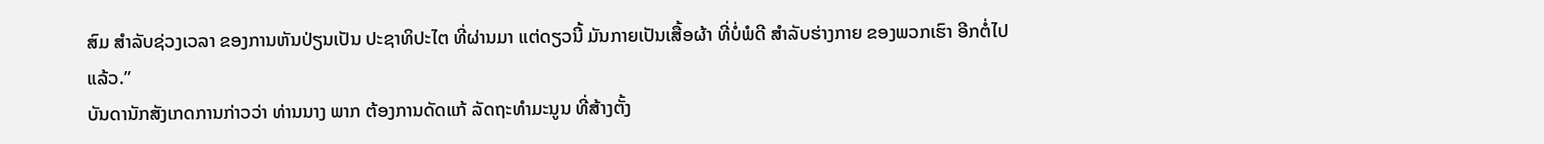ສົມ ສຳລັບຊ່ວງເວລາ ຂອງການຫັນປ່ຽນເປັນ ປະຊາທິປະໄຕ ທີ່ຜ່ານມາ ແຕ່ດຽວນີ້ ມັນກາຍເປັນເສື້ອຜ້າ ທີ່ບໍ່ພໍດີ ສຳລັບຮ່າງກາຍ ຂອງພວກເຮົາ ອີກຕໍ່ໄປແລ້ວ.”
ບັນດານັກສັງເກດການກ່າວວ່າ ທ່ານນາງ ພາກ ຕ້ອງການດັດແກ້ ລັດຖະທຳມະນູນ ທີ່ສ້າງຕັ້ງ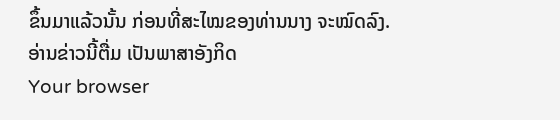ຂຶ້ນມາແລ້ວນັ້ນ ກ່ອນທີ່ສະໄໝຂອງທ່ານນາງ ຈະໝົດລົງ.
ອ່ານຂ່າວນີ້ຕື່ມ ເປັນພາສາອັງກິດ
Your browser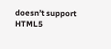doesn’t support HTML5